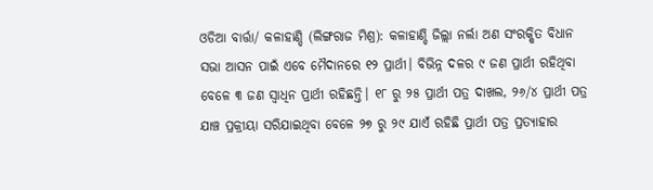ଓଡିଆ ବାର୍ତ୍ତା/ କଳାହାଣ୍ଡି (ଲିଙ୍ଗରାଜ ମିଶ୍ର): କଳାହାଣ୍ଡି ଜିଲ୍ଲା ନର୍ଲା ଅଣ ସଂରକ୍ଷିତ ବିଧାନ ସଭା ଆସନ ପାଇଁ ଏବେ ମୈଦାନରେ ୧୨ ପ୍ରାର୍ଥୀ। ବିଭିନ୍ନ ଦଳର ୯ ଜଣ ପ୍ରାର୍ଥୀ ରହିଥିବା ବେଳେ ୩ ଜଣ ସ୍ୱାଧିନ ପ୍ରାର୍ଥୀ ରହିଛନ୍ତି। ୧୮ ରୁ ୨୫ ପ୍ରାର୍ଥୀ ପତ୍ର ଦାଖଲ, ୨୬/୪ ପ୍ରାର୍ଥୀ ପତ୍ର ଯାଞ୍ଚ ପ୍ରକ୍ରୀୟା ସରିଯାଇଥିବା ବେଳେ ୨୭ ରୁ ୨୯ ଯାଏଁ ରହିଛି ପ୍ରାର୍ଥୀ ପତ୍ର ପ୍ରତ୍ୟାହାର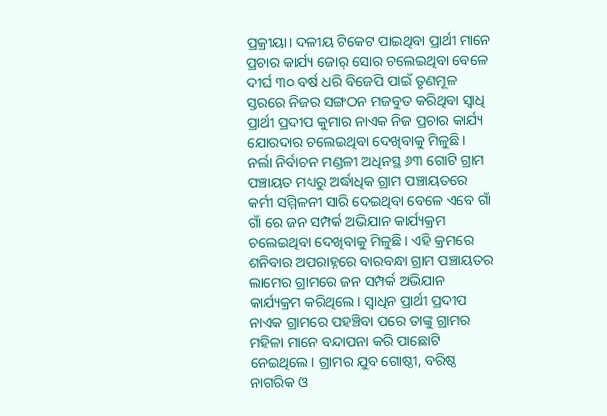ପ୍ରକ୍ରୀୟା। ଦଳୀୟ ଟିକେଟ ପାଇଥିବା ପ୍ରାର୍ଥୀ ମାନେ ପ୍ରଚାର କାର୍ଯ୍ୟ ଜୋର୍ ସୋର ଚଲେଇଥିବା ବେଳେ ଦୀର୍ଘ ୩୦ ବର୍ଷ ଧରି ବିଜେପି ପାଇଁ ତୃଣମୂଳ ସ୍ତରରେ ନିଜର ସଙ୍ଗଠନ ମଜବୁତ କରିଥିବା ସ୍ୱାଧି ପ୍ରାର୍ଥୀ ପ୍ରଦୀପ କୁମାର ନାଏକ ନିଜ ପ୍ରଚାର କାର୍ଯ୍ୟ ଯୋରଦାର ଚଲେଇଥିବା ଦେଖିବାକୁ ମିଳୁଛି। ନର୍ଲା ନିର୍ବାଚନ ମଣ୍ଡଳୀ ଅଧିନସ୍ଥ ୬୩ ଗୋଟି ଗ୍ରାମ ପଞ୍ଚାୟତ ମଧ୍ୟରୁ ଅର୍ଦ୍ଧାଧିକ ଗ୍ରାମ ପଞ୍ଚାୟତରେ କର୍ମୀ ସମ୍ମିଳନୀ ସାରି ଦେଇଥିବା ବେଳେ ଏବେ ଗାଁ ଗାଁ ରେ ଜନ ସମ୍ପର୍କ ଅଭିଯାନ କାର୍ଯ୍ୟକ୍ରମ ଚଲେଇଥିବା ଦେଖିବାକୁ ମିଳୁଛି। ଏହି କ୍ରମରେ ଶନିବାର ଅପରାହ୍ନରେ ବାରବନ୍ଧା ଗ୍ରାମ ପଞ୍ଚାୟତର ଲାମେର ଗ୍ରାମରେ ଜନ ସମ୍ପର୍କ ଅଭିଯାନ କାର୍ଯ୍ୟକ୍ରମ କରିଥିଲେ। ସ୍ୱାଧିନ ପ୍ରାର୍ଥୀ ପ୍ରଦୀପ ନାଏକ ଗ୍ରାମରେ ପହଞ୍ଚିବା ପରେ ତାଙ୍କୁ ଗ୍ରାମର ମହିଳା ମାନେ ବନ୍ଦାପନା କରି ପାଛୋଟି ନେଇଥିଲେ। ଗ୍ରାମର ଯୁବ ଗୋଷ୍ଠୀ, ବରିଷ୍ଠ ନାଗରିକ ଓ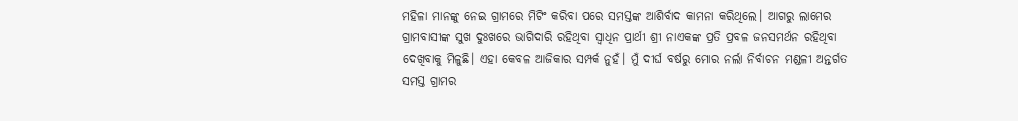ମହିଳା ମାନଙ୍କୁ ନେଇ ଗ୍ରାମରେ ମିଟିଂ କରିବା ପରେ ସମସ୍ତଙ୍କ ଆଶିର୍ବାଦ କାମନା କରିଥିଲେ। ଆଗରୁ ଲାମେର ଗ୍ରାମବାସୀଙ୍କ ସୁଖ ଦୁଃଖରେ ଭାଗିଦାରି ରହିଥିବା ସ୍ୱାଧିନ ପ୍ରାର୍ଥୀ ଶ୍ରୀ ନାଏକଙ୍କ ପ୍ରତି ପ୍ରବଳ ଜନସମର୍ଥନ ରହିଥିବା ଦେଖିବାକୁ ମିଳୁଛି। ଏହା କେବଳ ଆଜିକାର ସମ୍ପର୍କ ନୁହଁ। ମୁଁ ଦୀର୍ଘ ବର୍ଷରୁ ମୋର ନର୍ଲା ନିର୍ବାଚନ ମଣ୍ଡଳୀ ଅନ୍ତର୍ଗତ ସମସ୍ତ ଗ୍ରାମର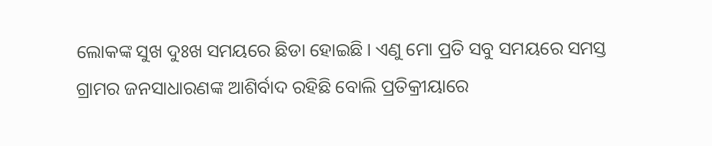ଲୋକଙ୍କ ସୁଖ ଦୁଃଖ ସମୟରେ ଛିଡା ହୋଇଛି। ଏଣୁ ମୋ ପ୍ରତି ସବୁ ସମୟରେ ସମସ୍ତ ଗ୍ରାମର ଜନସାଧାରଣଙ୍କ ଆଶିର୍ବାଦ ରହିଛି ବୋଲି ପ୍ରତିକ୍ରୀୟାରେ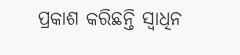ପ୍ରକାଶ କରିଛନ୍ତି ସ୍ୱାଧିନ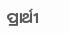ପ୍ରାର୍ଥୀ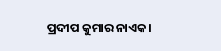ପ୍ରଦୀପ କୁମାର ନାଏକ।